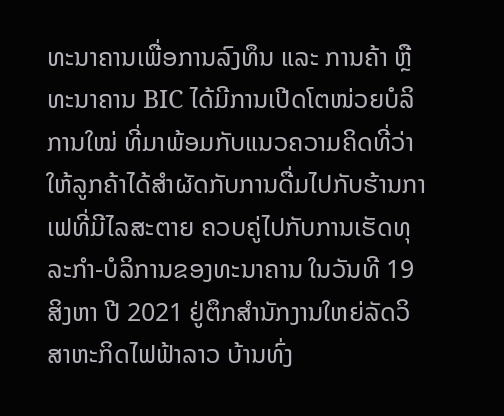ທະນາຄານເພື່ອການລົງທຶນ ແລະ ການຄ້າ ຫຼື ທະນາຄານ BIC ໄດ້ມີການເປີດໂຕໜ່ວຍບໍລິການໃໝ່ ທີ່ມາພ້ອມກັບແນວຄວາມຄິດທີ່ວ່າ ໃຫ້ລູກຄ້າໄດ້ສຳຜັດກັບການດື່ມໄປກັບຮ້ານກາເຟທີ່ມີໄລສະຕາຍ ຄວບຄູ່ໄປກັບການເຮັດທຸລະກຳ-ບໍລິການຂອງທະນາຄານ ໃນວັນທີ 19 ສິງຫາ ປີ 2021 ຢູ່ຕຶກສຳນັກງານໃຫຍ່ລັດວິສາຫະກິດໄຟຟ້າລາວ ບ້ານທົ່ງ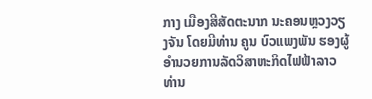ກາງ ເມືອງສີສັດຕະນາກ ນະຄອນຫຼວງວຽງຈັນ ໂດຍມີທ່ານ ຄູນ ບົວແພງພັນ ຮອງຜູ້ອໍານວຍການລັດວິສາຫະກິດໄຟຟ້າລາວ ທ່ານ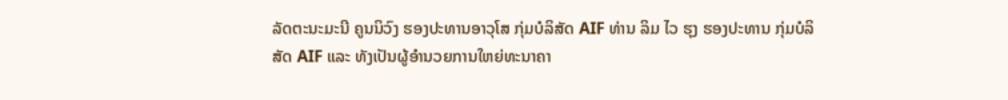ລັດຕະນະມະນີ ຄູນນິວົງ ຮອງປະທານອາວຸໂສ ກຸ່ມບໍລິສັດ AIF ທ່ານ ລິມ ໄວ ຮຸງ ຮອງປະທານ ກຸ່ມບໍລິສັດ AIF ແລະ ທັງເປັນຜູ້ອຳນວຍການໃຫຍ່ທະນາຄາ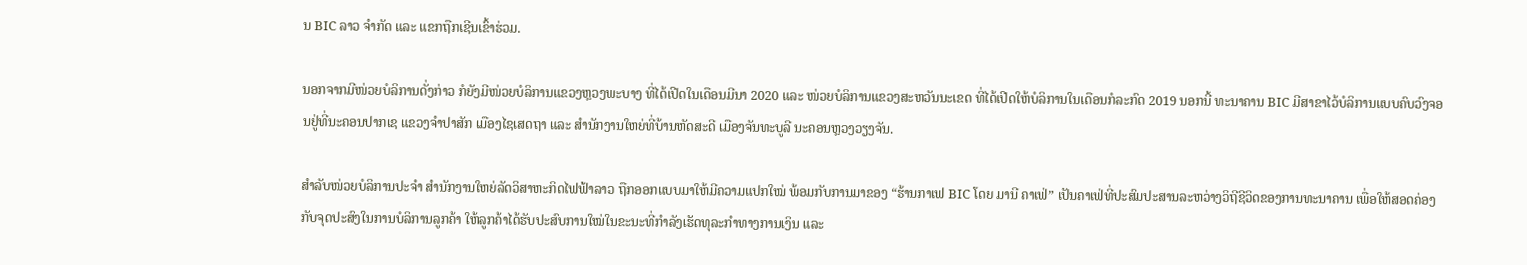ນ BIC ລາວ ຈຳກັດ ແລະ ແຂກຖືກເຊີນເຂົ້າຮ່ວມ.

ນອກຈາກມີໜ່ວຍບໍລິການດັ່ງກ່າວ ກໍຍັງມີໜ່ວຍບໍລິການແຂວງຫຼວງພະບາງ ທີ່ໄດ້ເປີດໃນເດືອນມີນາ 2020 ແລະ ໜ່ວຍບໍລິການແຂວງສະຫວັນນະເຂດ ທີ່ໄດ້ເປີດໃຫ້ບໍລິການໃນເດືອນກໍລະກົດ 2019 ນອກນີ້ ທະນາຄານ BIC ມີສາຂາໄວ້ບໍລິການແບບຄົບວົງຈອນຢູ່ທີ່ນະຄອນປາກເຊ ແຂວງຈຳປາສັກ ເມືອງໄຊເສດຖາ ແລະ ສຳນັກງານໃຫຍ່ທີ່ບ້ານຫັດສະດີ ເມືອງຈັນທະບູລີ ນະຄອນຫຼວງວຽງຈັນ.

ສໍາລັບໜ່ວຍບໍລິການປະຈຳ ສຳນັກງານໃຫຍ່ລັດວິສາຫະກິດໄຟຟ້າລາວ ຖືກອອກແບບມາໃຫ້ມີຄວາມແປກໃໝ່ ພ້ອມກັບການມາຂອງ “ຮ້ານກາເຟ BIC ໂດຍ ມານີ ຄາເຟ່” ເປັນຄາເຟ່ທີ່ປະສົມປະສານລະຫວ່າງວິຖີຊີວິດຂອງການທະນາຄານ ເພື່ອໃຫ້ສອດຄ່ອງກັບຈຸດປະສົງໃນການບໍລິການລູກຄ້າ ໃຫ້ລູກຄ້າໄດ້ຮັບປະສົບການໃໝ່ໃນຂະນະທີ່ກຳລັງເຮັດທຸລະກຳທາງການເງິນ ແລະ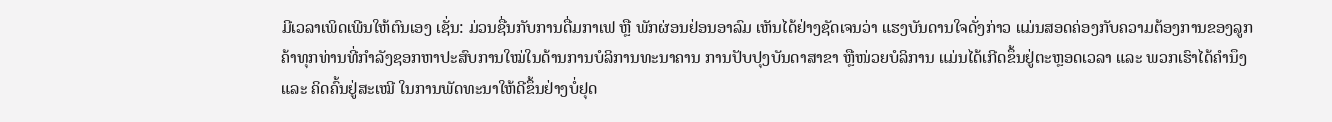ມີເວລາເພິດເພີນໃຫ້ຕົນເອງ ເຊັ່ນ: ມ່ວນຊື່ນກັບການດື່ມກາເຟ ຫຼື ພັກຜ່ອນຢ່ອນອາລົມ ເຫັນໄດ້ຢ່າງຊັດເຈນວ່າ ແຮງບັນດານໃຈດັ່ງກ່າວ ແມ່ນສອດຄ່ອງກັບຄວາມຕ້ອງການຂອງລູກຄ້າທຸກທ່ານທີ່ກຳລັງຊອກຫາປະສົບການໃໝ່ໃນດ້ານການບໍລິການທະນາຄານ ການປັບປຸງບັນດາສາຂາ ຫຼືໜ່ວຍບໍລິການ ແມ່ນໄດ້ເກີດຂຶ້ນຢູ່ຕະຫຼອດເວລາ ແລະ ພວກເຮົາໄດ້ຄຳນຶງ ແລະ ຄິດຄົ້ນຢູ່ສະເໝີ ໃນການພັດທະນາໃຫ້ດີຂຶ້ນຢ່າງບໍ່ຢຸດ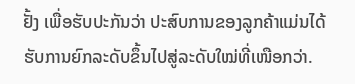ຢັ້ງ ເພື່ອຮັບປະກັນວ່າ ປະສົບການຂອງລູກຄ້າແມ່ນໄດ້ຮັບການຍົກລະດັບຂຶ້ນໄປສູ່ລະດັບໃໝ່ທີ່ເໜືອກວ່າ.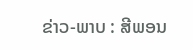ຂ່າວ-ພາບ : ສີພອນ